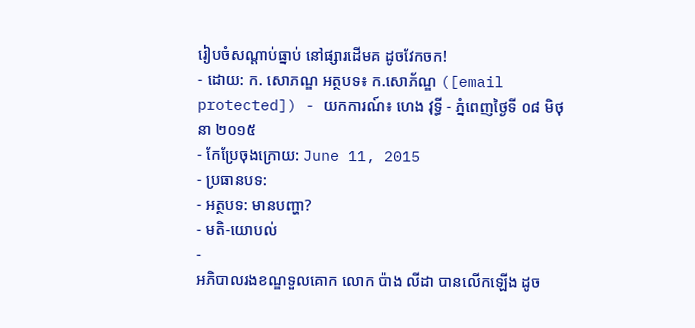រៀបចំសណ្ដាប់ធ្នាប់ នៅផ្សារដើមគ ដូចវែកចក!
- ដោយ: ក. សោភណ្ឌ អត្ថបទ៖ ក.សោភ័ណ្ឌ ([email protected]) - យកការណ៍៖ ហេង វុទ្ធី - ភ្នំពេញថ្ងៃទី ០៨ មិថុនា ២០១៥
- កែប្រែចុងក្រោយ: June 11, 2015
- ប្រធានបទ:
- អត្ថបទ: មានបញ្ហា?
- មតិ-យោបល់
-
អភិបាលរងខណ្ឌទួលគោក លោក ប៉ាង លីដា បានលើកឡើង ដូច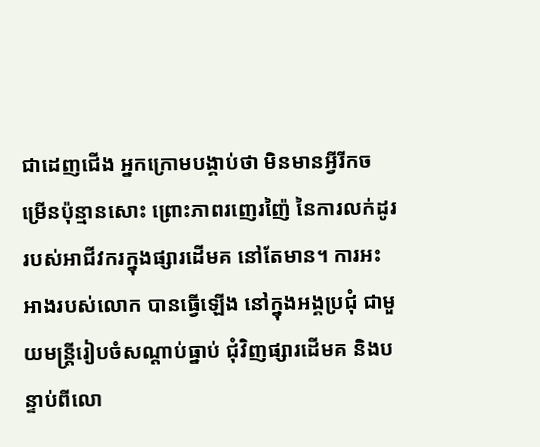ជាដេញជើង អ្នកក្រោមបង្គាប់ថា មិនមានអ្វីរីកចម្រើនប៉ុន្មានសោះ ព្រោះភាពរញេរញ៉ៃ នៃការលក់ដូរ របស់អាជីវករក្នុងផ្សារដើមគ នៅតែមាន។ ការអះអាងរបស់លោក បានធ្វើឡើង នៅក្នុងអង្គប្រជុំ ជាមួយមន្ត្រីរៀបចំសណ្ដាប់ធ្នាប់ ជុំវិញផ្សារដើមគ និងបន្ទាប់ពីលោ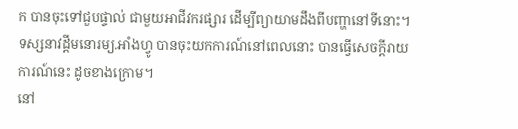ក បានចុះទៅជួបផ្ទាល់ ជាមួយអាជីវករផ្សារ ដើម្បីព្យាយាមដឹងពីបញ្ហានៅទីនោះ។ ទស្សនាវដ្ដីមនោរម្យ.អាំងហ្វូ បានចុះយកការណ៍នៅពេលនោះ បានធ្វើសេចក្ដីរាយការណ៍នេះ ដូចខាងក្រោម។
នៅ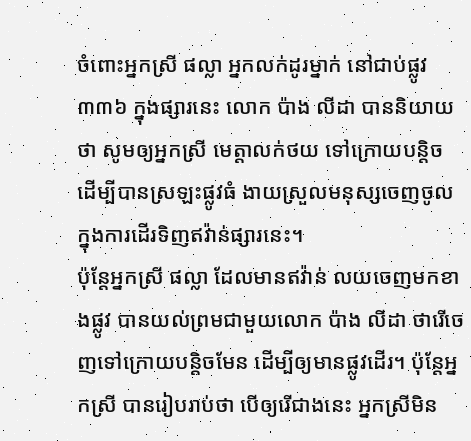ចំពោះអ្នកស្រី ផល្លា អ្នកលក់ដូរម្នាក់ នៅជាប់ផ្លូវ៣៣៦ ក្នុងផ្សារនេះ លោក ប៉ាង លីដា បាននិយាយថា សូមឲ្យអ្នកស្រី មេត្តាលក់ថយ ទៅក្រោយបន្តិច ដើម្បីបានស្រឡះផ្លូវធំ ងាយស្រួលមនុស្សចេញចូល ក្នុងការដើរទិញឥវ៉ាន់ផ្សារនេះ។
ប៉ុន្តែអ្នកស្រី ផល្លា ដែលមានឥវ៉ាន់ លយចេញមកខាងផ្លូវ បានយល់ព្រមជាមួយលោក ប៉ាង លីដា ថារើចេញទៅក្រោយបន្តិចមែន ដើម្បីឲ្យមានផ្លូវដើរ។ ប៉ុន្តែអ្នកស្រី បានរៀបរាប់ថា បើឲ្យរើជាងនេះ អ្នកស្រីមិន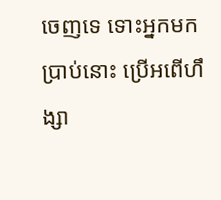ចេញទេ ទោះអ្នកមកប្រាប់នោះ ប្រើអពើហឹង្សា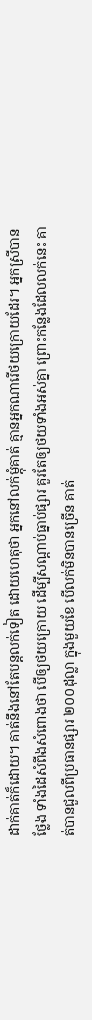ដាក់គាត់ក៏ដោយ។ គាត់នឹងនៅតែបន្តលក់ទៀត ដោយហេតុថា អ្នកនៅលក់ម្តុំគាត់ គ្មានអ្នកណារើថយក្រោយដែរ។ អ្នកស្រីបានថ្លែង ទាំងដៃសំពីងសំពោងថា បើឲ្យថយក្រោយ ដើម្បីសណ្តាប់ធ្នាប់ផ្សារ គួរតែឲ្យថយទាំងអស់គ្នា ព្រោះកន្លែងដែលលក់នេះ គាត់បានជួលពីប្រធានផ្សារ ២០០ដុល្លា ក្នុងមួយខែ បើលក់មិនបានច្រើន គាត់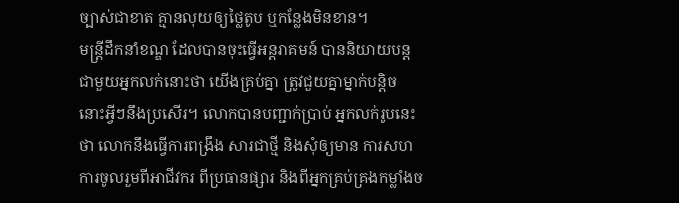ច្បាស់ជាខាត គ្មានលុយឲ្យថ្លៃតូប ឬកន្លែងមិនខាន។
មន្រ្តីដឹកនាំខណ្ឌ ដែលបានចុះធ្វើអន្តរាគមន៍ បាននិយាយបន្ត ជាមួយអ្នកលក់នោះថា យើងគ្រប់គ្នា ត្រូវជួយគ្នាម្នាក់បន្តិច នោះអ្វីៗនឹងប្រសើរ។ លោកបានបញ្ជាក់ប្រាប់ អ្នកលក់រូបនេះថា លោកនឹងធ្វើការពង្រឹង សារជាថ្មី និងសុំឲ្យមាន ការសហការចូលរួមពីអាជីវករ ពីប្រធានផ្សារ និងពីអ្នកគ្រប់គ្រងកម្លាំងច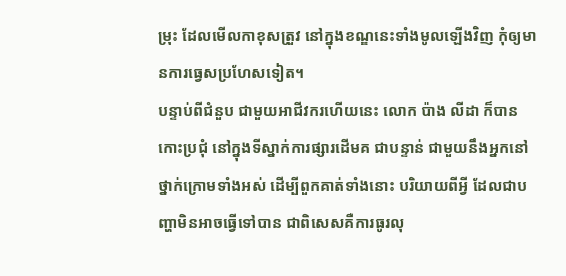ម្រុះ ដែលមើលកាខុសត្រួវ នៅក្នុងខណ្ឌនេះទាំងមូលឡើងវិញ កុំឲ្យមានការធ្វេសប្រហែសទៀត។
បន្ទាប់ពីជំនួប ជាមួយអាជីវករហើយនេះ លោក ប៉ាង លីដា ក៏បានកោះប្រជុំ នៅក្នុងទីស្នាក់ការផ្សារដើមគ ជាបន្ទាន់ ជាមួយនឹងអ្នកនៅថ្នាក់ក្រោមទាំងអស់ ដើម្បីពួកគាត់ទាំងនោះ បរិយាយពីអ្វី ដែលជាបញ្ហាមិនអាចធ្វើទៅបាន ជាពិសេសគឺការធូរលុ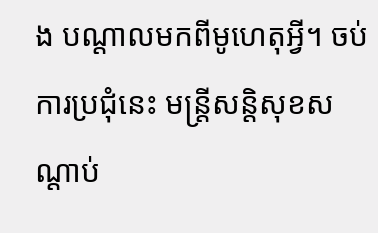ង បណ្តាលមកពីមូហេតុអ្វី។ ចប់ការប្រជុំនេះ មន្ត្រីសន្តិសុខសណ្ដាប់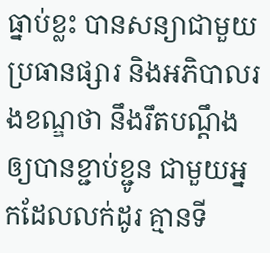ធ្នាប់ខ្លះ បានសន្យាជាមួយ ប្រធានផ្សារ និងអភិបាលរងខណ្ឌថា នឹងរឹតបណ្តឹងឲ្យបានខ្ជាប់ខ្ជូន ជាមួយអ្នកដែលលក់ដូរ គ្មានទី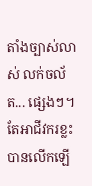តាំងច្បាស់លាស់ លក់ចល័ត... ផ្សេងៗ។ តែអាជីវករខ្លះ បានលើកឡើ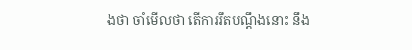ងថា ចាំមើលថា តើការរឹតបណ្តឹងនោះ នឹង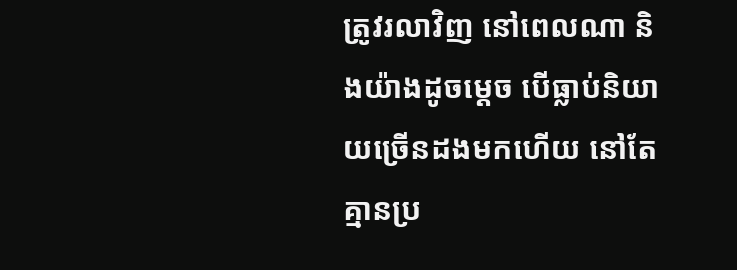ត្រូវរលាវិញ នៅពេលណា និងយ៉ាងដូចម្ដេច បើធ្លាប់និយាយច្រើនដងមកហើយ នៅតែគ្មានប្រ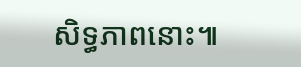សិទ្ធភាពនោះ៕